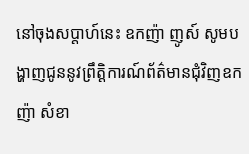នៅចុងសប្តាហ៍នេះ ឧកញ៉ា ញូស៍ សូមបង្ហាញជូននូវព្រឹត្តិការណ៍ព័ត៌មានជុំវិញឧកញ៉ា សំខា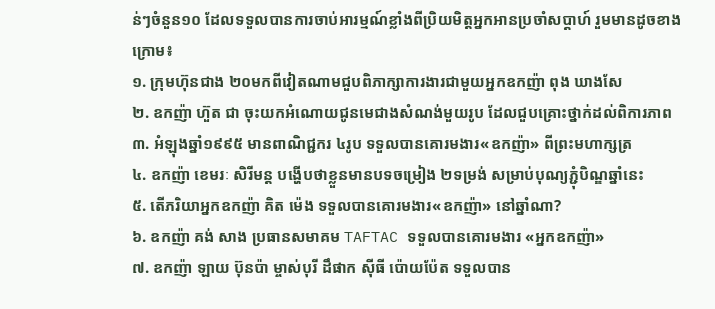ន់ៗចំនួន១០ ដែលទទួលបានការចាប់អារម្មណ៍ខ្លាំងពីប្រិយមិត្តអ្នកអានប្រចាំសប្តាហ៍ រួមមានដូចខាងក្រោម៖
១. ក្រុមហ៊ុនជាង ២០មកពីវៀតណាមជួបពិភាក្សាការងារជាមួយអ្នកឧកញ៉ា ពុង ឃាងសែ
២. ឧកញ៉ា ហ៊ួត ជា ចុះយកអំណោយជូនមេជាងសំណង់មួយរូប ដែលជួបគ្រោះថ្នាក់ដល់ពិការភាព
៣. អំឡុងឆ្នាំ១៩៩៥ មានពាណិជ្ជករ ៤រូប ទទួលបានគោរមងារ«ឧកញ៉ា» ពីព្រះមហាក្សត្រ
៤. ឧកញ៉ា ខេមរៈ សិរីមន្ត បង្ហើបថាខ្លួនមានបទចម្រៀង ២ទម្រង់ សម្រាប់បុណ្យភ្ជុំបិណ្ឌឆ្នាំនេះ
៥. តើភរិយាអ្នកឧកញ៉ា គិត ម៉េង ទទួលបានគោរមងារ«ឧកញ៉ា» នៅឆ្នាំណា?
៦. ឧកញ៉ា គង់ សាង ប្រធានសមាគម TAFTAC ទទួលបានគោរមងារ «អ្នកឧកញ៉ា»
៧. ឧកញ៉ា ឡាយ ប៊ុនប៉ា ម្ចាស់បុរី ដឹផាក ស៊ីធី ប៉ោយប៉ែត ទទួលបាន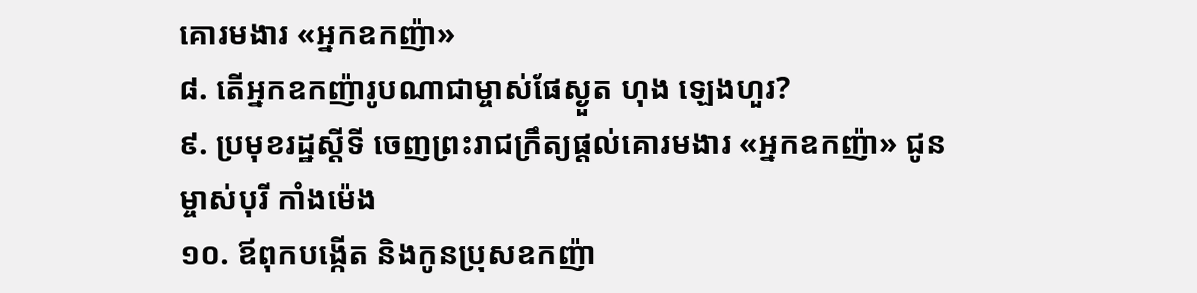គោរមងារ «អ្នកឧកញ៉ា»
៨. តើអ្នកឧកញ៉ារូបណាជាម្ចាស់ផែស្ងួត ហុង ឡេងហួរ?
៩. ប្រមុខរដ្ឋស្តីទី ចេញព្រះរាជក្រឹត្យផ្តល់គោរមងារ «អ្នកឧកញ៉ា» ជូនម្ចាស់បុរី កាំងម៉េង
១០. ឪពុកបង្កើត និងកូនប្រុសឧកញ៉ា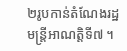២រូបកាន់តំណែងរដ្ឋមន្រ្តីអាណត្តិទី៧ ។